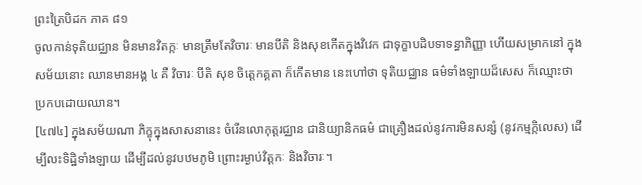ព្រះត្រៃបិដក ភាគ ៨១
ចូលកាន់ទុតិយជ្ឈាន មិនមានវិតក្កៈ មានត្រឹមតែវិចារៈ មានបីតិ និងសុខកើតក្នុងវិវេក ជាទុក្ខាបដិបទាទន្ធាភិញ្ញា ហើយសម្រាកនៅ ក្នុងសម័យនោះ ឈានមានអង្គ ៤ គឺ វិចារៈ បីតិ សុខ ចិត្តេកគ្គតា ក៏កើតមាន នេះហៅថា ទុតិយជ្ឈាន ធម៌ទាំងឡាយដ៏សេស ក៏ឈ្មោះថា ប្រកបដោយឈាន។
[៤៧៤] ក្នុងសម័យណា ភិក្ខុក្នុងសាសនានេះ ចំរើនលោកុត្តរជ្ឈាន ជានិយ្យានិកធម៌ ជាគ្រឿងដល់នូវការមិនសន្សំ (នូវកម្មក្កិលេស) ដើម្បីលះទិដ្ឋិទាំងឡាយ ដើម្បីដល់នូវបឋមភូមិ ព្រោះរម្ងាប់វិត្តកៈ និងវិចារៈ។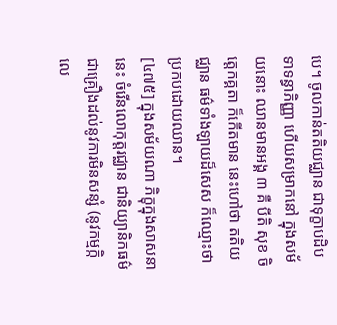បេ។ ចូលកាន់តតិយជ្ឈាន ជាទុក្ខាបដិបទាទន្ធាភិញ្ញា ហើយសម្រាកនៅ ក្នុងសម័យនោះ ឈានមានអង្គ ៣ គឺ បីតិ សុខ ចិត្តេកគ្គតា ក៏កើតមាន នេះហៅថា តតិយជ្ឈាន ធម៌ទាំងឡាយដ៏សេស ក៏ឈ្មោះថា ប្រកបដោយឈាន។
[៤៧៥] ក្នុងសម័យណា ភិក្ខុក្នុងសាសនានេះ ចំរើនលោកុត្តរជ្ឈាន ជានិយ្យានិកធម៌ ជាគ្រឿងដល់នូវការមិនសន្សំ (នូវកម្មក្កិលេ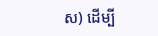ស) ដើម្បី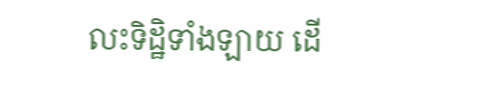លះទិដ្ឋិទាំងឡាយ ដើ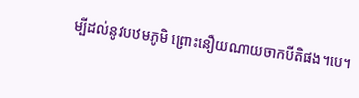ម្បីដល់នូវបឋមភូមិ ព្រោះនឿយណាយចាកបីតិផង។បេ។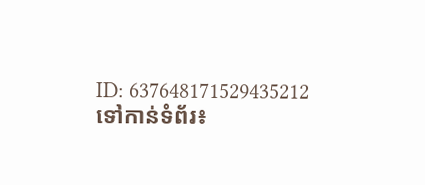ID: 637648171529435212
ទៅកាន់ទំព័រ៖